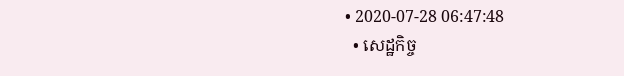• 2020-07-28 06:47:48
  • សេដ្ឋកិច្ច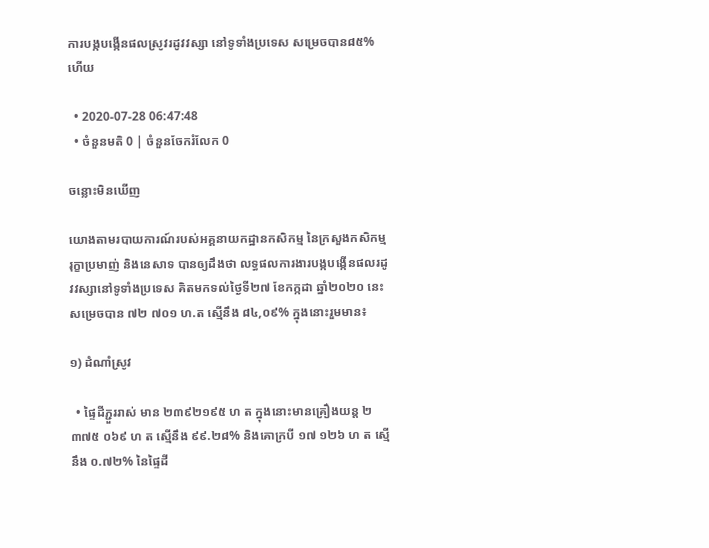ការបង្កបង្កើនផលស្រូវរដូវវស្សា នៅទូទាំងប្រទេស សម្រេចបាន៨៥% ហើយ

  • 2020-07-28 06:47:48
  • ចំនួនមតិ 0 | ចំនួនចែករំលែក 0

ចន្លោះមិនឃើញ

យោងតាមរបាយការណ៍របស់អគ្គនាយកដ្ឋានកសិកម្ម នៃក្រសួងកសិកម្ម រុក្ខាប្រមាញ់ និងនេសាទ បានឲ្យដឹងថា លទ្ធផលការងារបង្កបង្កើនផលរដូវវស្សានៅទូទាំងប្រទេស គិតមកទល់ថ្ងៃទី២៧ ខែកក្កដា ឆ្នាំ២០២០ នេះ សម្រេចបាន ៧២ ៧០១ ហ.ត ស្មើនឹង ៨៤,០៩% ក្នុងនោះរួមមាន៖

១) ដំណាំស្រូវ

  • ផ្ទៃដីភ្ជួររាស់ មាន ២៣៩២១៩៥ ហ ត ក្នុងនោះមានគ្រឿងយន្ត ២ ៣៧៥ ០៦៩ ហ ត ស្មើនឹង ៩៩.២៨% និងគោក្របី ១៧ ១២៦ ហ ត ស្មើនឹង ០.៧២% នៃផ្ទៃដី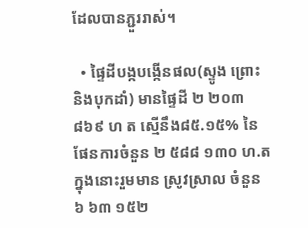ដែលបានភ្ជួររាស់។

  • ផ្ទៃដីបង្កបង្កើនផល(ស្ទូង ព្រោះ និងបុកដាំ) មានផ្ទៃដី ២ ២០៣ ៨៦៩ ហ ត ស្មើនឹង៨៥.១៥% នៃផែនការចំនួន ២ ៥៨៨ ១៣០ ហ.ត ក្នុងនោះរួមមាន ស្រូវស្រាល ចំនួន ៦ ៦៣ ១៥២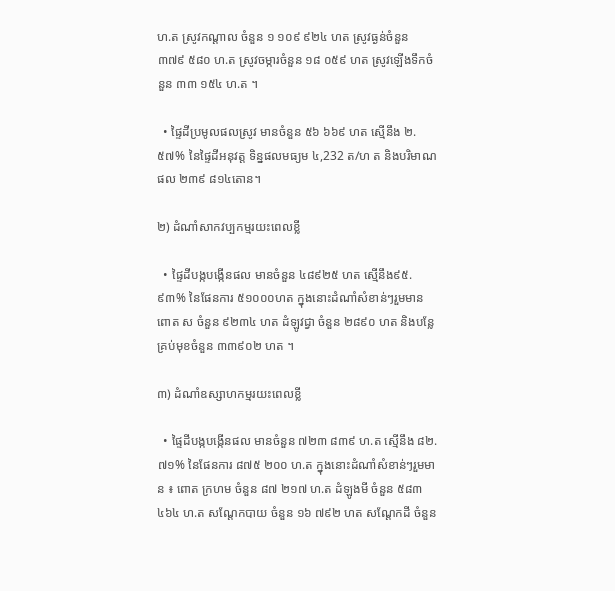ហ.ត ស្រូវកណ្តាល ចំនួន ១ ១០៩ ៩២៤ ហត ស្រូវធ្ងន់ចំនួន ៣៧៩ ៥៨០ ហ.ត ស្រូវចម្ការចំនួន ១៨ ០៥៩ ហត ស្រូវឡើងទឹកចំនួន ៣៣ ១៥៤ ហ.ត ។

  • ផ្ទៃដីប្រមូលផលស្រូវ មានចំនួន ៥៦ ៦៦៩ ហត ស្មើនឹង ២.៥៧% នៃផ្ទៃដីអនុវត្ត ទិន្នផលមធ្យម ៤,232 ត/ហ ត និងបរិមាណផល ២៣៩ ៨១៤តោន។

២) ដំណាំសាកវប្បកម្មរយះពេលខ្លី

  • ផ្ទៃដីបង្កបង្កើនផល មានចំនួន ៤៨៩២៥ ហត ស្មើនឹង៩៥.៩៣% នៃផែនការ ៥១០០០ហត ក្នុងនោះដំណាំសំខាន់ៗរួមមាន ពោត ស ចំនួន ៩២៣៤ ហត ដំឡូវជ្វា ចំនួន ២៨៩០ ហត និងបន្លែគ្រប់មុខចំនួន ៣៣៩០២ ហត ។

៣) ដំណាំឧស្សាហកម្មរយះពេលខ្លី

  • ផ្ទៃដីបង្កបង្កើនផល មានចំនួន ៧២៣ ៨៣៩ ហ.ត ស្មើនឹង ៨២.៧១% នៃផែនការ ៨៧៥ ២០០ ហ.ត ក្នុងនោះដំណាំសំខាន់ៗរួមមាន ៖ ពោត ក្រហម ចំនួន ៨៧ ២១៧ ហ.ត ដំឡូងមី ចំនួន ៥៨៣ ៤៦៤ ហ.ត សណ្តែកបាយ ចំនួន ១៦ ៧៩២ ហត សណ្តែកដី ចំនួន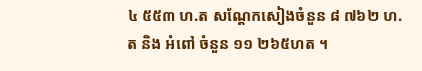៤ ៥៥៣ ហ.ត សណ្តែកសៀងចំនួន ៨ ៧៦២ ហ.ត និង អំពៅ ចំនួន ១១ ២៦៥ហត ។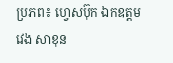ប្រភព៖ ហ្វេសប៊ុក ឯកឧត្តម វេង សាខុន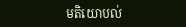មតិយោបល់